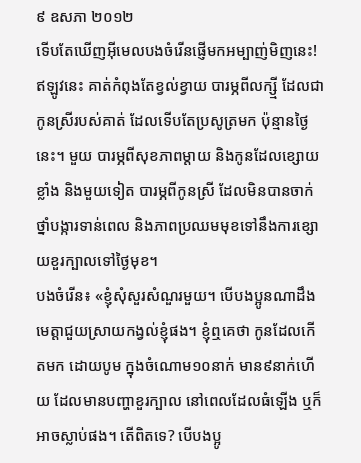៩ ឧសភា ២០១២
ទើបតែឃើញអ៊ីមេលបងចំរើនផ្ញើមកអម្បាញ់មិញនេះ! ឥឡូវនេះ គាត់កំពុងតែខ្វល់ខ្វាយ បារម្ភពីលក្ស្មី ដែលជាកូនស្រីរបស់គាត់ ដែលទើបតែប្រសូត្រមក ប៉ុន្មានថ្ងៃនេះ។ មួយ បារម្ភពីសុខភាពម្តាយ និងកូនដែលខ្សោយខ្លាំង និងមួយទៀត បារម្ភពីកូនស្រី ដែលមិនបានចាក់ថ្នាំបង្ការទាន់ពេល និងភាពប្រឈមមុខទៅនឹងការខ្សោយខួរក្បាលទៅថ្ងៃមុខ។
បងចំរើន៖ «ខ្ញុំសុំសួរសំណួរមួយ។ បើបងប្អូនណាដឹង មេត្តាជួយស្រាយកង្វល់ខ្ញុំផង។ ខ្ញុំឮគេថា កូនដែលកើតមក ដោយបូម ក្នុងចំណោម១០នាក់ មាន៩នាក់ហើយ ដែលមានបញ្ហាខួរក្បាល នៅពេលដែលធំឡើង ឬក៏អាចស្លាប់ផង។ តើពិតទេ? បើបងប្អូ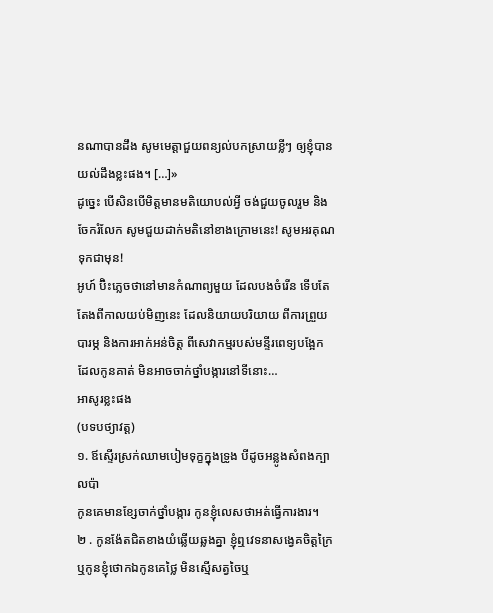នណាបានដឹង សូមមេត្តាជួយពន្យល់បកស្រាយខ្លីៗ ឲ្យខ្ញុំបានយល់ដឹងខ្លះផង។ […]»
ដូច្នេះ បើសិនបើមិត្តមានមតិយោបល់អ្វី ចង់ជួយចូលរួម និងចែករំលែក សូមជួយដាក់មតិនៅខាងក្រោមនេះ! សូមអរគុណទុកជាមុន!
អូហ៍ ប៊ិះភ្លេចថានៅមានកំណាព្យមួយ ដែលបងចំរើន ទើបតែតែងពីកាលយប់មិញនេះ ដែលនិយាយបរិយាយ ពីការព្រួយបារម្ភ និងការអាក់អន់ចិត្ត ពីសេវាកម្មរបស់មន្ទីរពេទ្យបង្អែក ដែលកូនគាត់ មិនអាចចាក់ថ្នាំបង្ការនៅទីនោះ…
អាសូរខ្លះផង
(បទបថ្យាវត្ត)
១. ឪស្ទើរស្រក់ឈាមបៀមទុក្ខក្នុងទ្រូង បីដូចអន្លូងសំពងក្បាលប៉ា
កូនគេមានខ្សែចាក់ថ្នាំបង្ការ កូនខ្ញុំលេសថាអត់ធ្វើការងារ។
២ . កូនង៉ែតជិតខាងយំឆ្លើយឆ្លងគ្នា ខ្ញុំឮវេទនាសង្វេគចិត្តក្រៃ
ឬកូនខ្ញុំថោកឯកូនគេថ្លៃ មិនស្មើសត្វចៃឬ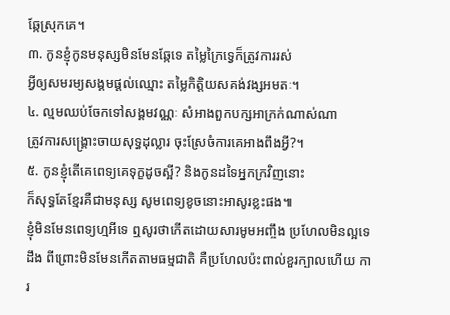ឆ្កែស្រុកគេ។
៣. កូនខ្ញុំកូនមនុស្សមិនមែនឆ្កែទេ តម្លៃក្រៃទ្វេក៏ត្រូវការរស់
អ្វីឲ្យសមរម្យសង្គមផ្តល់ឈ្មោះ តម្លៃកិត្តិយសគង់វង្សអមតៈ។
៤. ល្មមឈប់ចែកទៅសង្គមវណ្ណៈ សំអាងពួកបក្សអាក្រក់ណាស់ណា
ត្រូវការសង្រ្គោះចាយសុទ្ធដុល្លារ ចុះស្រែចំការគេអាងពឹងអ្វី?។
៥. កូនខ្ញុំតើគេពេទ្យគេទុក្ខដូចស្អី? និងកូនដទៃអ្នកក្រវិញនោះ
ក៏សុទ្ធតែខ្មែរគឺជាមនុស្ស សូមពេទ្យខូចនោះអាសូរខ្លះផង៕
ខ្ញុំមិនមែនពេទ្យហ្មអីទេ ឮសូរថាកើតដោយសារមូមអញ្ចឹង ប្រហែលមិនល្អទេដឹង ពីព្រោះមិនមែនកើតតាមធម្មជាតិ គឺប្រហែលប៉ះពាល់ខួរក្បាលហើយ ការ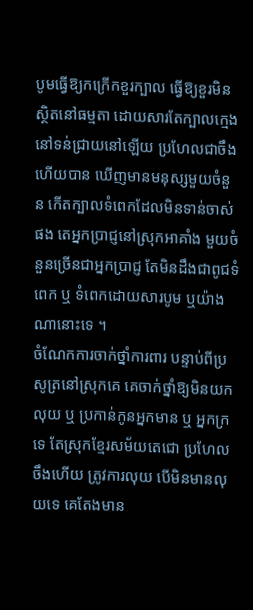បូមធ្វើឱ្យកក្រើកខួរក្បាល ធ្វើឱ្យខួរមិនស្ថិតនៅធម្មតា ដោយសារតែក្បាលក្មេងនៅទន់ជ្រាយនៅឡើយ ប្រហែលជាចឹងហើយបាន ឃើញមានមនុស្សមួយចំនួន កើតក្បាលទំពេកដែលមិនទាន់ចាស់ផង តេអ្នកប្រាជ្ញនៅស្រុកអាគាំង មួយចំនួនច្រើនជាអ្នកប្រាជ្ញ តែមិនដឹងជាពូជទំពេក ឬ ទំពេកដោយសារបូម ឬយ៉ាងណានោះទេ ។
ចំណែកការចាក់ថ្នាំការពារ បន្ទាប់ពីប្រសូត្រនៅស្រុកគេ គេចាក់ថ្នាំឱ្យមិនយកលុយ ឬ ប្រកាន់កូនអ្នកមាន ឬ អ្នកក្រទេ តែស្រុកខ្មែរសម័យតេជោ ប្រហែលចឹងហើយ ត្រូវការលុយ បើមិនមានលុយទេ គេតែងមាន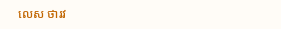លេស ថារវ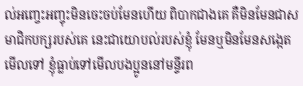ល់អញ្ចេះអញ្ចុះមិនចេះចប់មែនហើយ ពិបាកជាងគេ គឺមិនមែនជាសមាជិកបក្សរបស់គេ នេះជាយោបល់របស់ខ្ញុំ មែនឬមិនមែនសង្កេតមើលទៅ ខ្ញុំធ្លាប់ទៅមើលបងប្អូននៅមន្ទីរព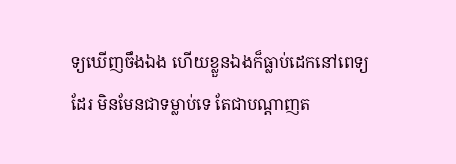ទ្យឃើញចឹងឯង ហើយខ្លួនឯងក៏ធ្លាប់ដេកនៅពេទ្យដែរ មិនមែនជាទម្លាប់ទេ តែជាបណ្តាញត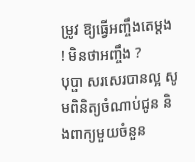ម្រូវ ឱ្យធ្វើអញ្ចឹងតេម្តង ! មិនថាអញ្ចឹង ?
បុប្ផា សរសេរបានល្អ សូមពិនិត្យចំណាប់ជូន និងពាក្យមួយចំនួន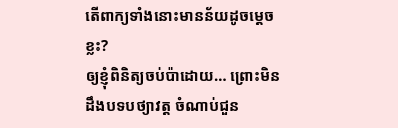តើពាក្យទាំងនោះមានន័យដូចម្តេចខ្លះ?
ឲ្យខ្ញុំពិនិត្យចប់ប៉ាដោយ… ព្រោះមិនដឹងបទបថ្យាវត្ត ចំណាប់ជួន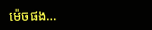ម៉េចផង…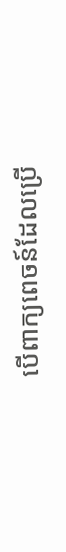បើពាក្យពេចន៍ដែលប្រើ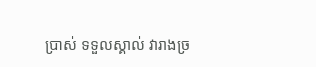ប្រាស់ ទទួលស្គាល់ វារាងច្រ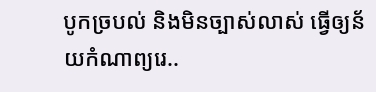បូកច្របល់ និងមិនច្បាស់លាស់ ធ្វើឲ្យន័យកំណាព្យរេ..